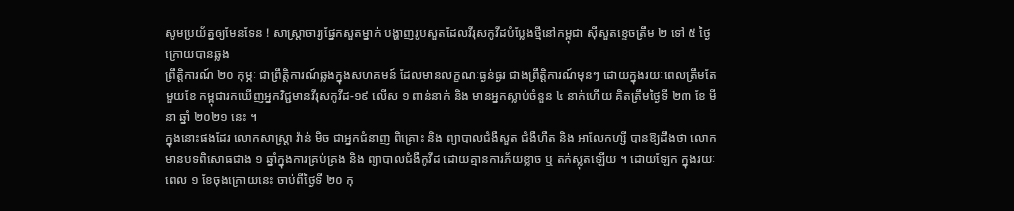សូមប្រយ័ត្នឲ្យមែនទែន ! សាស្ត្រាចារ្យផ្នែកសួតម្នាក់ បង្ហាញរូបសួតដែលវីរុសកូវីដបំប្លែងថ្មីនៅកម្ពុជា ស៊ីសួតខ្ទេចត្រឹម ២ ទៅ ៥ ថ្ងៃ ក្រោយបានឆ្លង
ព្រឹត្តិការណ៍ ២០ កុម្ភៈ ជាព្រឹត្តិការណ៍ឆ្លងក្នុងសហគមន៍ ដែលមានលក្ខណៈធ្ងន់ធ្ងរ ជាងព្រឹត្តិការណ៍មុនៗ ដោយក្នុងរយៈពេលត្រឹមតែមួយខែ កម្ពុជារកឃើញអ្នកវិជ្ជមានវីរុសកូវីដ-១៩ លើស ១ ពាន់នាក់ និង មានអ្នកស្លាប់ចំនួន ៤ នាក់ហើយ គិតត្រឹមថ្ងៃទី ២៣ ខែ មីនា ឆ្នាំ ២០២១ នេះ ។
ក្នុងនោះផងដែរ លោកសាស្ត្រា វ៉ាន់ មិច ជាអ្នកជំនាញ ពិគ្រោះ និង ព្យាបាលជំងឺសួត ជំងឺហឺត និង អាលែកហ្សី បានឱ្យដឹងថា លោកមានបទពិសោធជាង ១ ឆ្នាំក្នុងការគ្រប់គ្រង និង ព្យាបាលជំងឺកូវីដ ដោយគ្មានការភ័យខ្លាច ឬ តក់ស្លុតឡើយ ។ ដោយឡែក ក្នុងរយៈពេល ១ ខែចុងក្រោយនេះ ចាប់ពីថ្ងៃទី ២០ កុ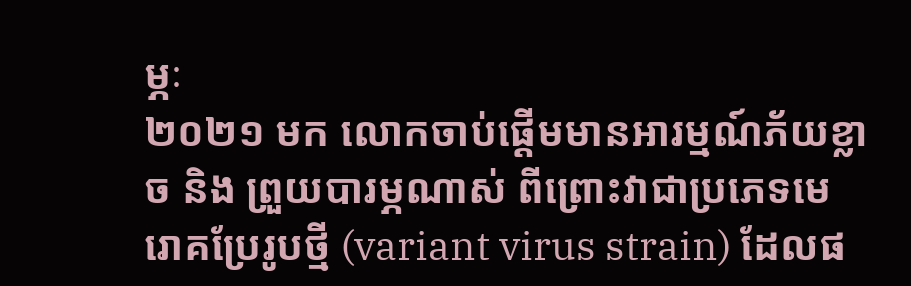ម្ភៈ
២០២១ មក លោកចាប់ផ្ដើមមានអារម្មណ៍ភ័យខ្លាច និង ព្រួយបារម្ភណាស់ ពីព្រោះវាជាប្រភេទមេរោគប្រែរូបថ្មី (variant virus strain) ដែលផ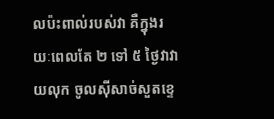លប៉ះពាល់របស់វា គឺក្នុងរយៈពេលតែ ២ ទៅ ៥ ថ្ងៃវាវាយលុក ចូលស៊ីសាច់សួតខ្ទេ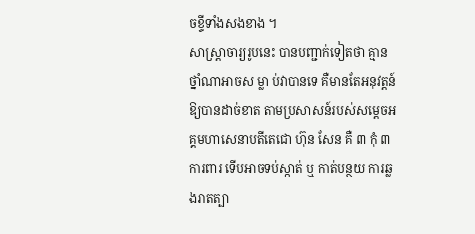ចខ្ទីទាំងសងខាង ។
សាស្ត្រាចារ្យរូបនេះ បានបញ្ជាក់ទៀតថា គ្មានថ្នាំណាអាចស ម្លា ប់វាបានទេ គឺមានតែអនុវត្តន៍ឱ្យបានដាច់ខាត តាមប្រសាសន៍របស់សម្តេចអគ្គមហាសេនាបតីតេជោ ហ៊ុន សែន គឺ ៣ កុំ ៣ ការពារ ទើបអាចទប់ស្កាត់ ឬ កាត់បន្ថយ ការឆ្លងរាតត្បា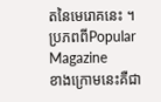តនៃមេរោគនេះ ។ប្រភពពីPopular Magazine
ខាងក្រោមនេះគឺជា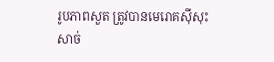រូបភាពសួត ត្រូវបានមេរោគស៊ីសុះសាច់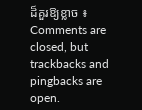ដ៏គួរឱ្យខ្លាច ៖
Comments are closed, but trackbacks and pingbacks are open.